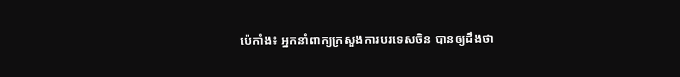ប៉េកាំង៖ អ្នកនាំពាក្យក្រសួងការបរទេសចិន បានឲ្យដឹងថា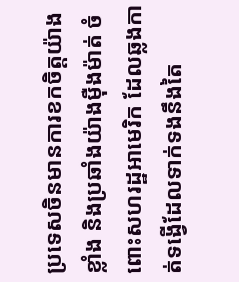ប្រទេសចិនមានការខកចិត្តយ៉ាងខ្លាំង និងប្រឆាំងយ៉ាងម៉ឺងម៉ាត់ ចំពោះសហរដ្ឋអាមេរិក ដែលឆ្លងកាត់ទង្វើដែលទាក់ទងនឹងតៃ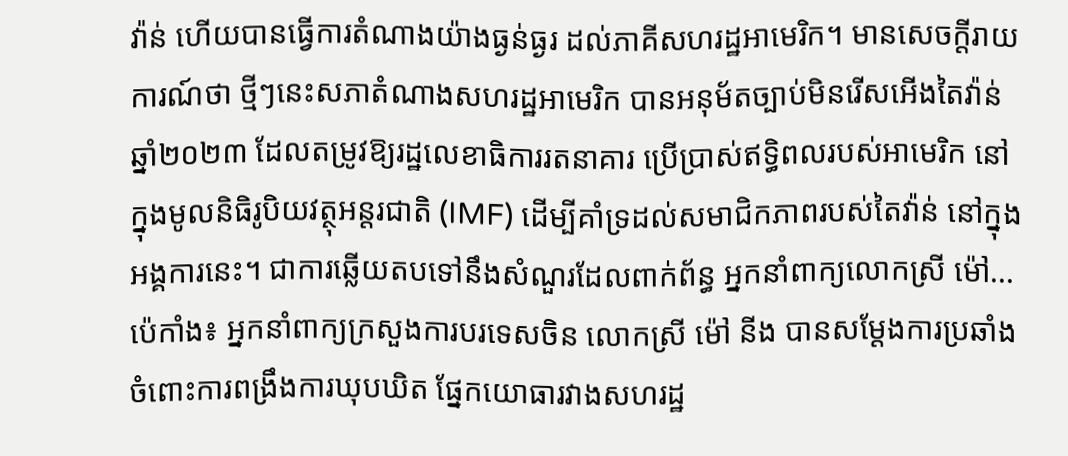វ៉ាន់ ហើយបានធ្វើការតំណាងយ៉ាងធ្ងន់ធ្ងរ ដល់ភាគីសហរដ្ឋអាមេរិក។ មានសេចក្តីរាយការណ៍ថា ថ្មីៗនេះសភាតំណាងសហរដ្ឋអាមេរិក បានអនុម័តច្បាប់មិនរើសអើងតៃវ៉ាន់ ឆ្នាំ២០២៣ ដែលតម្រូវឱ្យរដ្ឋលេខាធិការរតនាគារ ប្រើប្រាស់ឥទ្ធិពលរបស់អាមេរិក នៅក្នុងមូលនិធិរូបិយវត្ថុអន្តរជាតិ (IMF) ដើម្បីគាំទ្រដល់សមាជិកភាពរបស់តៃវ៉ាន់ នៅក្នុងអង្គការនេះ។ ជាការឆ្លើយតបទៅនឹងសំណួរដែលពាក់ព័ន្ធ អ្នកនាំពាក្យលោកស្រី ម៉ៅ...
ប៉េកាំង៖ អ្នកនាំពាក្យក្រសួងការបរទេសចិន លោកស្រី ម៉ៅ នីង បានសម្តែងការប្រឆាំង ចំពោះការពង្រឹងការឃុបឃិត ផ្នែកយោធារវាងសហរដ្ឋ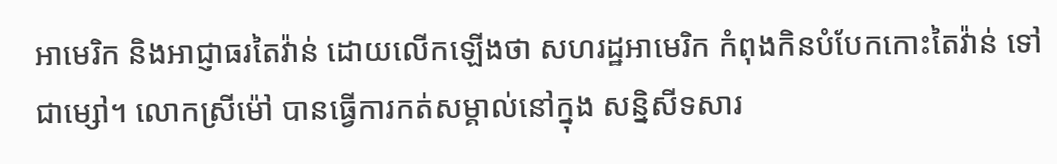អាមេរិក និងអាជ្ញាធរតៃវ៉ាន់ ដោយលើកឡើងថា សហរដ្ឋអាមេរិក កំពុងកិនបំបែកកោះតៃវ៉ាន់ ទៅជាម្សៅ។ លោកស្រីម៉ៅ បានធ្វើការកត់សម្គាល់នៅក្នុង សន្និសីទសារ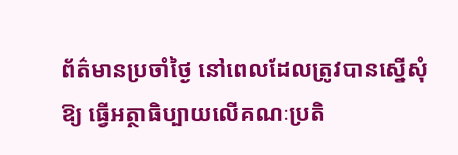ព័ត៌មានប្រចាំថ្ងៃ នៅពេលដែលត្រូវបានស្នើសុំឱ្យ ធ្វើអត្ថាធិប្បាយលើគណៈប្រតិ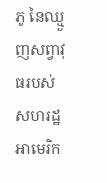ភូ នៃឈ្មួញសព្វាវុធរបស់ សហរដ្ឋអាមេរិក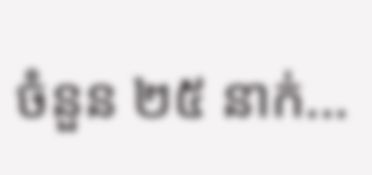ចំនួន ២៥ នាក់...